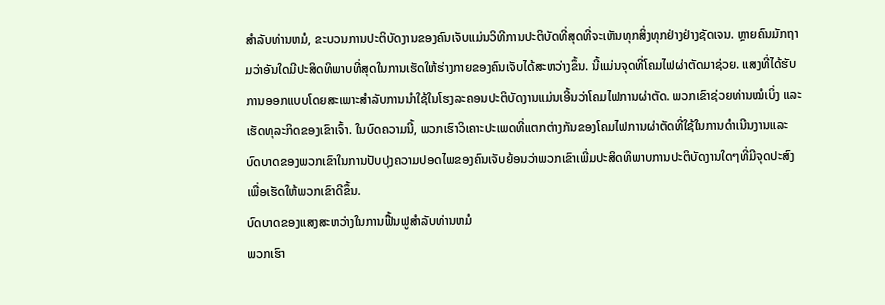ສໍາລັບທ່ານຫມໍ, ຂະບວນການປະຕິບັດງານຂອງຄົນເຈັບແມ່ນວິທີການປະຕິບັດທີ່ສຸດທີ່ຈະເຫັນທຸກສິ່ງທຸກຢ່າງຢ່າງຊັດເຈນ. ຫຼາຍຄົນມັກຖາມວ່າອັນໃດມີປະສິດທິພາບທີ່ສຸດໃນການເຮັດໃຫ້ຮ່າງກາຍຂອງຄົນເຈັບໄດ້ສະຫວ່າງຂຶ້ນ. ນີ້ແມ່ນຈຸດທີ່ໂຄມໄຟຜ່າຕັດມາຊ່ວຍ. ແສງທີ່ໄດ້ຮັບການອອກແບບໂດຍສະເພາະສໍາລັບການນໍາໃຊ້ໃນໂຮງລະຄອນປະຕິບັດງານແມ່ນເອີ້ນວ່າໂຄມໄຟການຜ່າຕັດ. ພວກເຂົາຊ່ວຍທ່ານໝໍເບິ່ງ ແລະເຮັດທຸລະກິດຂອງເຂົາເຈົ້າ. ໃນບົດຄວາມນີ້, ພວກເຮົາວິເຄາະປະເພດທີ່ແຕກຕ່າງກັນຂອງໂຄມໄຟການຜ່າຕັດທີ່ໃຊ້ໃນການດໍາເນີນງານແລະບົດບາດຂອງພວກເຂົາໃນການປັບປຸງຄວາມປອດໄພຂອງຄົນເຈັບຍ້ອນວ່າພວກເຂົາເພີ່ມປະສິດທິພາບການປະຕິບັດງານໃດໆທີ່ມີຈຸດປະສົງເພື່ອເຮັດໃຫ້ພວກເຂົາດີຂຶ້ນ.
ບົດບາດຂອງແສງສະຫວ່າງໃນການຟື້ນຟູສໍາລັບທ່ານຫມໍ
ພວກເຮົາ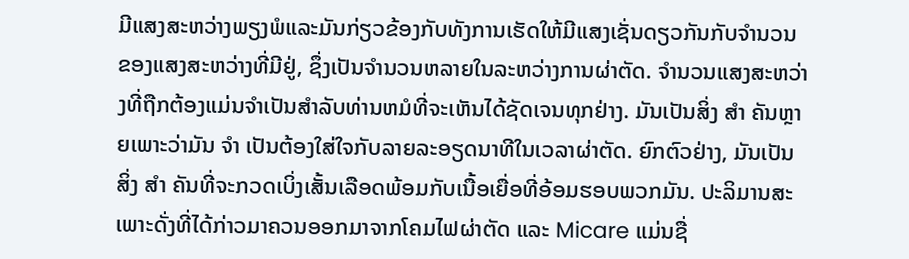ມີແສງສະຫວ່າງພຽງພໍແລະມັນກ່ຽວຂ້ອງກັບທັງການເຮັດໃຫ້ມີແສງເຊັ່ນດຽວກັນກັບຈໍານວນຂອງແສງສະຫວ່າງທີ່ມີຢູ່, ຊຶ່ງເປັນຈໍານວນຫລາຍໃນລະຫວ່າງການຜ່າຕັດ. ຈໍານວນແສງສະຫວ່າງທີ່ຖືກຕ້ອງແມ່ນຈໍາເປັນສໍາລັບທ່ານຫມໍທີ່ຈະເຫັນໄດ້ຊັດເຈນທຸກຢ່າງ. ມັນເປັນສິ່ງ ສຳ ຄັນຫຼາຍເພາະວ່າມັນ ຈຳ ເປັນຕ້ອງໃສ່ໃຈກັບລາຍລະອຽດນາທີໃນເວລາຜ່າຕັດ. ຍົກຕົວຢ່າງ, ມັນເປັນສິ່ງ ສຳ ຄັນທີ່ຈະກວດເບິ່ງເສັ້ນເລືອດພ້ອມກັບເນື້ອເຍື່ອທີ່ອ້ອມຮອບພວກມັນ. ປະລິມານສະເພາະດັ່ງທີ່ໄດ້ກ່າວມາຄວນອອກມາຈາກໂຄມໄຟຜ່າຕັດ ແລະ Micare ແມ່ນຊື່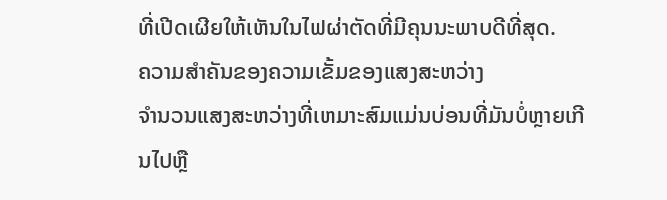ທີ່ເປີດເຜີຍໃຫ້ເຫັນໃນໄຟຜ່າຕັດທີ່ມີຄຸນນະພາບດີທີ່ສຸດ.
ຄວາມສໍາຄັນຂອງຄວາມເຂັ້ມຂອງແສງສະຫວ່າງ
ຈໍານວນແສງສະຫວ່າງທີ່ເຫມາະສົມແມ່ນບ່ອນທີ່ມັນບໍ່ຫຼາຍເກີນໄປຫຼື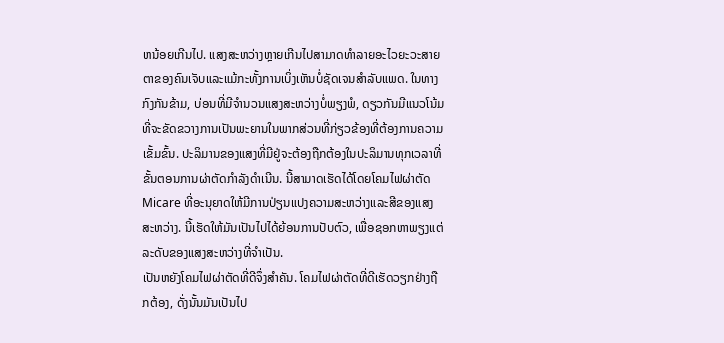ຫນ້ອຍເກີນໄປ. ແສງສະຫວ່າງຫຼາຍເກີນໄປສາມາດທໍາລາຍອະໄວຍະວະສາຍຕາຂອງຄົນເຈັບແລະແມ້ກະທັ້ງການເບິ່ງເຫັນບໍ່ຊັດເຈນສໍາລັບແພດ. ໃນທາງກົງກັນຂ້າມ, ບ່ອນທີ່ມີຈໍານວນແສງສະຫວ່າງບໍ່ພຽງພໍ, ດຽວກັນມີແນວໂນ້ມທີ່ຈະຂັດຂວາງການເປັນພະຍານໃນພາກສ່ວນທີ່ກ່ຽວຂ້ອງທີ່ຕ້ອງການຄວາມເຂັ້ມຂົ້ນ. ປະລິມານຂອງແສງທີ່ມີຢູ່ຈະຕ້ອງຖືກຕ້ອງໃນປະລິມານທຸກເວລາທີ່ຂັ້ນຕອນການຜ່າຕັດກໍາລັງດໍາເນີນ. ນີ້ສາມາດເຮັດໄດ້ໂດຍໂຄມໄຟຜ່າຕັດ Micare ທີ່ອະນຸຍາດໃຫ້ມີການປ່ຽນແປງຄວາມສະຫວ່າງແລະສີຂອງແສງສະຫວ່າງ. ນີ້ເຮັດໃຫ້ມັນເປັນໄປໄດ້ຍ້ອນການປັບຕົວ, ເພື່ອຊອກຫາພຽງແຕ່ລະດັບຂອງແສງສະຫວ່າງທີ່ຈໍາເປັນ.
ເປັນຫຍັງໂຄມໄຟຜ່າຕັດທີ່ດີຈຶ່ງສຳຄັນ. ໂຄມໄຟຜ່າຕັດທີ່ດີເຮັດວຽກຢ່າງຖືກຕ້ອງ, ດັ່ງນັ້ນມັນເປັນໄປ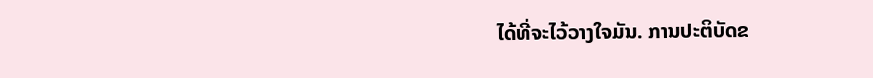ໄດ້ທີ່ຈະໄວ້ວາງໃຈມັນ. ການປະຕິບັດຂ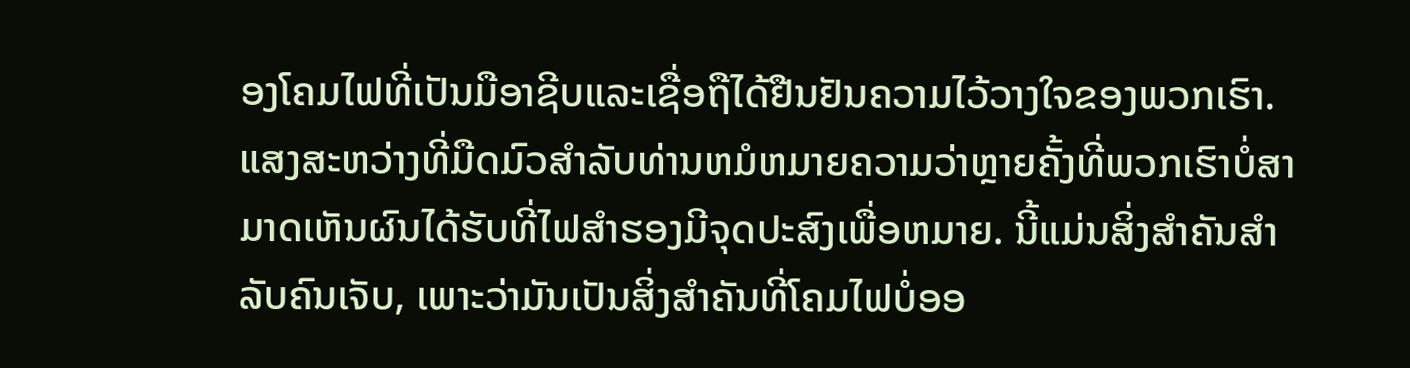ອງໂຄມໄຟທີ່ເປັນມືອາຊີບແລະເຊື່ອຖືໄດ້ຢືນຢັນຄວາມໄວ້ວາງໃຈຂອງພວກເຮົາ. ແສງສະຫວ່າງທີ່ມືດມົວສໍາລັບທ່ານຫມໍຫມາຍຄວາມວ່າຫຼາຍຄັ້ງທີ່ພວກເຮົາບໍ່ສາມາດເຫັນຜົນໄດ້ຮັບທີ່ໄຟສໍາຮອງມີຈຸດປະສົງເພື່ອຫມາຍ. ນີ້ແມ່ນສິ່ງສໍາຄັນສໍາລັບຄົນເຈັບ, ເພາະວ່າມັນເປັນສິ່ງສໍາຄັນທີ່ໂຄມໄຟບໍ່ອອ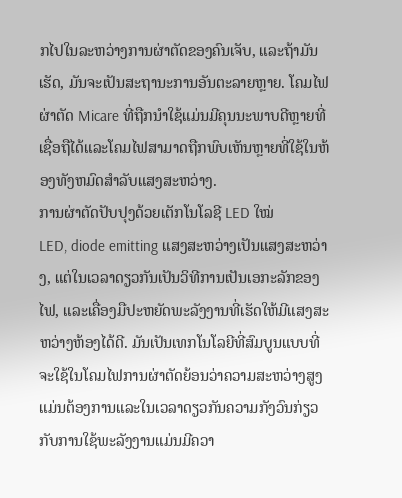ກໄປໃນລະຫວ່າງການຜ່າຕັດຂອງຄົນເຈັບ, ແລະຖ້າມັນເຮັດ, ມັນຈະເປັນສະຖານະການອັນຕະລາຍຫຼາຍ. ໂຄມໄຟຜ່າຕັດ Micare ທີ່ຖືກນໍາໃຊ້ແມ່ນມີຄຸນນະພາບດີຫຼາຍທີ່ເຊື່ອຖືໄດ້ແລະໂຄມໄຟສາມາດຖືກພົບເຫັນຫຼາຍທີ່ໃຊ້ໃນຫ້ອງທັງຫມົດສໍາລັບແສງສະຫວ່າງ.
ການຜ່າຕັດປັບປຸງດ້ວຍເຕັກໂນໂລຊີ LED ໃໝ່
LED, diode emitting ແສງສະຫວ່າງເປັນແສງສະຫວ່າງ, ແຕ່ໃນເວລາດຽວກັນເປັນວິທີການເປັນເອກະລັກຂອງໄຟ, ແລະເຄື່ອງມືປະຫຍັດພະລັງງານທີ່ເຮັດໃຫ້ມີແສງສະຫວ່າງຫ້ອງໄດ້ດີ. ມັນເປັນເທກໂນໂລຍີທີ່ສົມບູນແບບທີ່ຈະໃຊ້ໃນໂຄມໄຟການຜ່າຕັດຍ້ອນວ່າຄວາມສະຫວ່າງສູງແມ່ນຕ້ອງການແລະໃນເວລາດຽວກັນຄວາມກັງວົນກ່ຽວກັບການໃຊ້ພະລັງງານແມ່ນມີຄວາ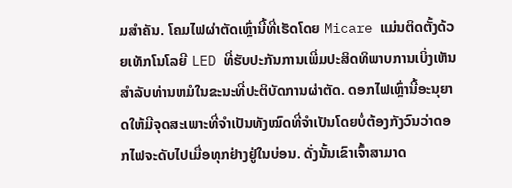ມສໍາຄັນ. ໂຄມໄຟຜ່າຕັດເຫຼົ່ານີ້ທີ່ເຮັດໂດຍ Micare ແມ່ນຕິດຕັ້ງດ້ວຍເທັກໂນໂລຍີ LED ທີ່ຮັບປະກັນການເພີ່ມປະສິດທິພາບການເບິ່ງເຫັນສໍາລັບທ່ານຫມໍໃນຂະນະທີ່ປະຕິບັດການຜ່າຕັດ. ດອກໄຟເຫຼົ່ານີ້ອະນຸຍາດໃຫ້ມີຈຸດສະເພາະທີ່ຈຳເປັນທັງໝົດທີ່ຈຳເປັນໂດຍບໍ່ຕ້ອງກັງວົນວ່າດອກໄຟຈະດັບໄປເມື່ອທຸກຢ່າງຢູ່ໃນບ່ອນ. ດັ່ງນັ້ນເຂົາເຈົ້າສາມາດ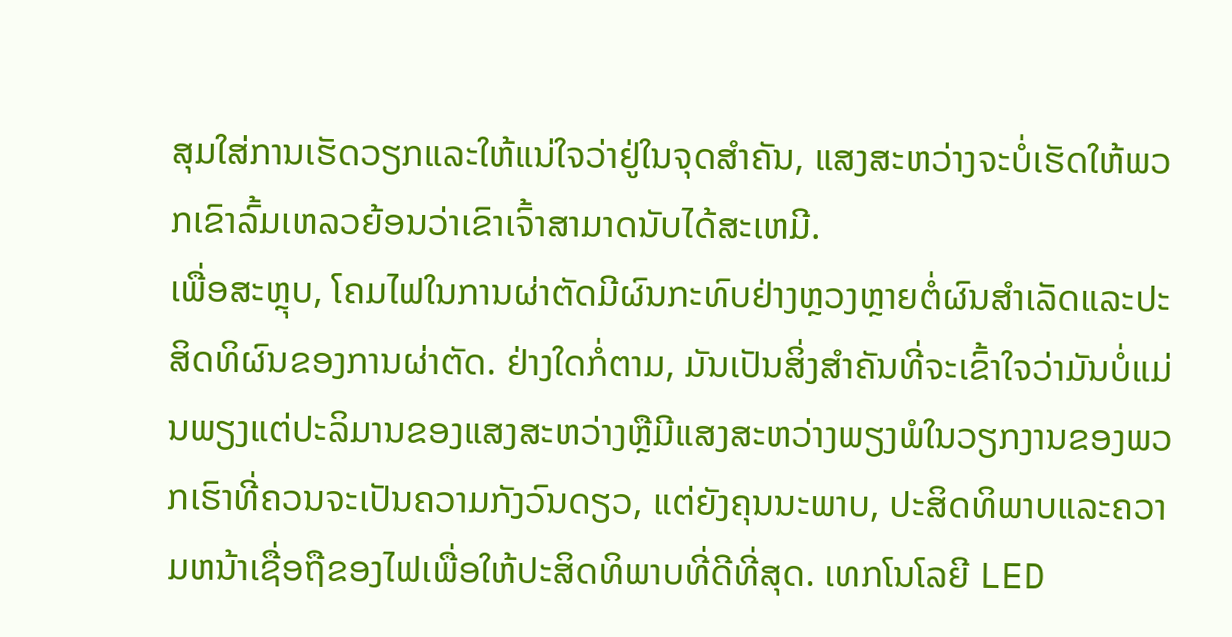ສຸມໃສ່ການເຮັດວຽກແລະໃຫ້ແນ່ໃຈວ່າຢູ່ໃນຈຸດສໍາຄັນ, ແສງສະຫວ່າງຈະບໍ່ເຮັດໃຫ້ພວກເຂົາລົ້ມເຫລວຍ້ອນວ່າເຂົາເຈົ້າສາມາດນັບໄດ້ສະເຫມີ.
ເພື່ອສະຫຼຸບ, ໂຄມໄຟໃນການຜ່າຕັດມີຜົນກະທົບຢ່າງຫຼວງຫຼາຍຕໍ່ຜົນສໍາເລັດແລະປະສິດທິຜົນຂອງການຜ່າຕັດ. ຢ່າງໃດກໍ່ຕາມ, ມັນເປັນສິ່ງສໍາຄັນທີ່ຈະເຂົ້າໃຈວ່າມັນບໍ່ແມ່ນພຽງແຕ່ປະລິມານຂອງແສງສະຫວ່າງຫຼືມີແສງສະຫວ່າງພຽງພໍໃນວຽກງານຂອງພວກເຮົາທີ່ຄວນຈະເປັນຄວາມກັງວົນດຽວ, ແຕ່ຍັງຄຸນນະພາບ, ປະສິດທິພາບແລະຄວາມຫນ້າເຊື່ອຖືຂອງໄຟເພື່ອໃຫ້ປະສິດທິພາບທີ່ດີທີ່ສຸດ. ເທກໂນໂລຍີ LED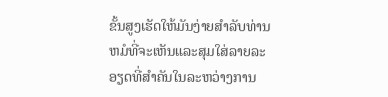ຂັ້ນສູງເຮັດໃຫ້ມັນງ່າຍສໍາລັບທ່ານຫມໍທີ່ຈະເຫັນແລະສຸມໃສ່ລາຍລະອຽດທີ່ສໍາຄັນໃນລະຫວ່າງການ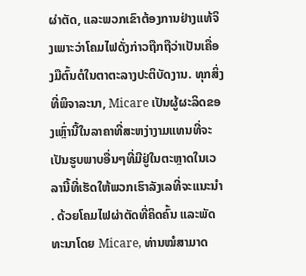ຜ່າຕັດ, ແລະພວກເຂົາຕ້ອງການຢ່າງແທ້ຈິງເພາະວ່າໂຄມໄຟດັ່ງກ່າວຖືກຖືວ່າເປັນເຄື່ອງມືຕົ້ນຕໍໃນຕາຕະລາງປະຕິບັດງານ. ທຸກສິ່ງທີ່ພິຈາລະນາ, Micare ເປັນຜູ້ຜະລິດຂອງເຫຼົ່ານີ້ໃນລາຄາທີ່ສະຫງ່າງາມແທນທີ່ຈະເປັນຮູບພາບອື່ນໆທີ່ມີຢູ່ໃນຕະຫຼາດໃນເວລານີ້ທີ່ເຮັດໃຫ້ພວກເຮົາລັງເລທີ່ຈະແນະນໍາ . ດ້ວຍໂຄມໄຟຜ່າຕັດທີ່ຄິດຄົ້ນ ແລະພັດທະນາໂດຍ Micare, ທ່ານໝໍສາມາດ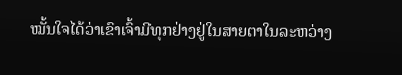ໝັ້ນໃຈໄດ້ວ່າເຂົາເຈົ້າມີທຸກຢ່າງຢູ່ໃນສາຍຕາໃນລະຫວ່າງ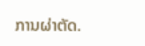ການຜ່າຕັດ.